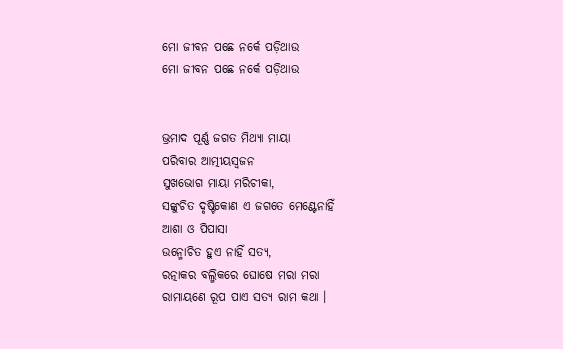ମୋ ଜୀବନ ପଛେ ନର୍କେ ପଡ଼ିଥାଉ
ମୋ ଜୀବନ ପଛେ ନର୍କେ ପଡ଼ିଥାଉ


ଭ୍ରମାଦ ପୂର୍ଣ୍ଣ ଜଗତ ମିଥ୍ୟା ମାୟା
ପରିବାର ଆତ୍ମୀୟସ୍ୱଜନ
ସୁଖଭୋଗ ମାୟା ମରିଚୀକା,
ସଙ୍କୁଚିତ ଦୃଷ୍ଟିକୋଣ ଏ ଜଗତେ ମେଣ୍ଟେନାହିଁ
ଆଶା ଓ ପିପାସା
ଉନ୍ମୋଚିତ ହୁଏ ନାହିଁ ସତ୍ୟ,
ରତ୍ନାକର ବଲ୍ମିକରେ ଘୋଷେ ମରା ମରା
ରାମାୟଣେ ରୂପ ପାଏ ସତ୍ୟ ରାମ କଥା ।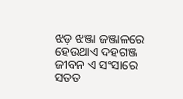ଝଡ଼ ଝଞ୍ଜା ଜଞ୍ଜାଳରେ ହେଉଥାଏ ଦହଗଞ୍ଜ
ଜୀବନ ଏ ସଂସାରେ ସତତ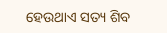ହେଉଥାଏ ସତ୍ୟ ଶିବ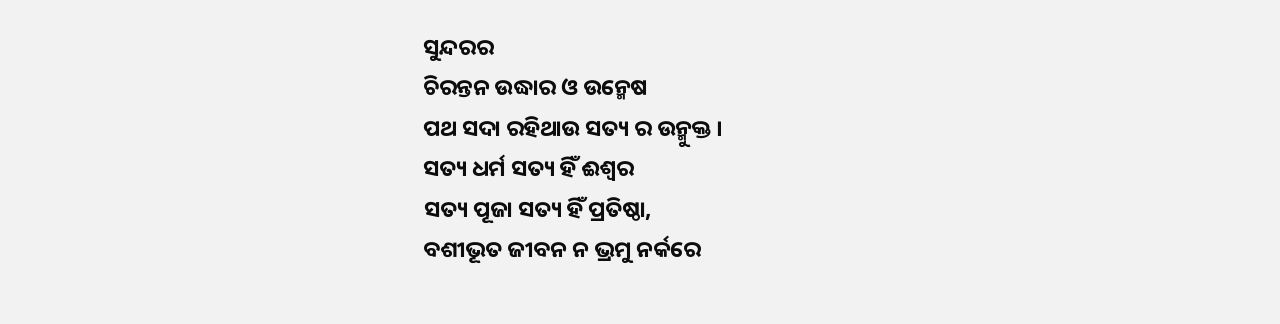ସୁନ୍ଦରର
ଚିରନ୍ତନ ଉଦ୍ଧାର ଓ ଉନ୍ମେଷ
ପଥ ସଦା ରହିଥାଉ ସତ୍ୟ ର ଉନ୍ମୁକ୍ତ ।
ସତ୍ୟ ଧର୍ମ ସତ୍ୟ ହିଁ ଈଶ୍ୱର
ସତ୍ୟ ପୂଜା ସତ୍ୟ ହିଁ ପ୍ରତିଷ୍ଠା,
ବଶୀଭୂତ ଜୀବନ ନ ଭ୍ରମୁ ନର୍କରେ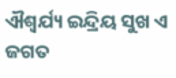ଐଶ୍ୱର୍ଯ୍ୟ ଇନ୍ଦ୍ରିୟ ସୁଖ ଏ ଜଗତ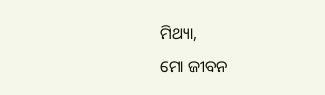ମିଥ୍ୟା,
ମୋ ଜୀବନ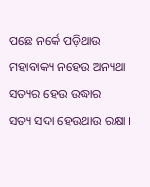ପଛେ ନର୍କେ ପଡ଼ିଥାଉ
ମହାବାକ୍ୟ ନହେଉ ଅନ୍ୟଥା
ସତ୍ୟର ହେଉ ଉଦ୍ଧାର
ସତ୍ୟ ସଦା ହେଉଥାଉ ରକ୍ଷା ।